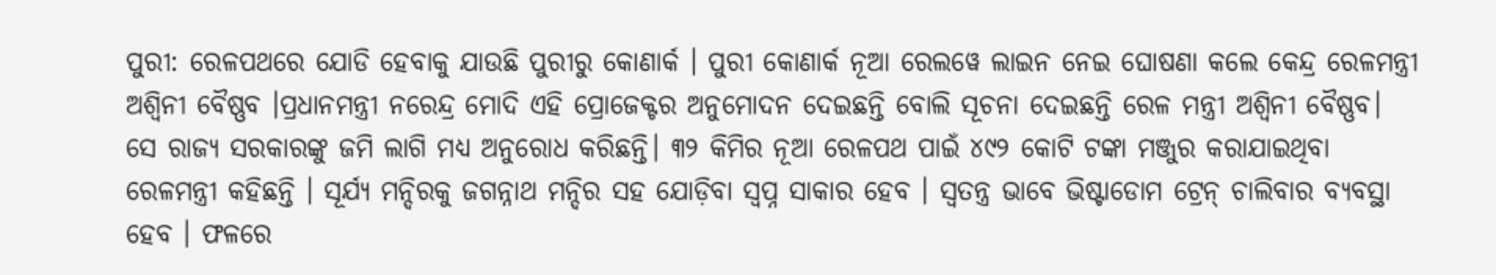ପୁରୀ: ରେଳପଥରେ ଯୋଡି ହେବାକୁ ଯାଉଛି ପୁରୀରୁ କୋଣାର୍କ । ପୁରୀ କୋଣାର୍କ ନୂଆ ରେଲୱେ ଲାଇନ ନେଇ ଘୋଷଣା କଲେ କେନ୍ଦ୍ର ରେଳମନ୍ତ୍ରୀ ଅଶ୍ୱିନୀ ବୈଷ୍ଣବ ।ପ୍ରଧାନମନ୍ତ୍ରୀ ନରେନ୍ଦ୍ର ମୋଦି ଏହି ପ୍ରୋଜେକ୍ଟର ଅନୁମୋଦନ ଦେଇଛନ୍ତି ବୋଲି ସୂଚନା ଦେଇଛନ୍ତି ରେଳ ମନ୍ତ୍ରୀ ଅଶ୍ଵିନୀ ବୈଷ୍ଣବ। ସେ ରାଜ୍ୟ ସରକାରଙ୍କୁ ଜମି ଲାଗି ମଧ୍ୟ ଅନୁରୋଧ କରିଛନ୍ତି। ୩୨ କିମିର ନୂଆ ରେଳପଥ ପାଇଁ ୪୯୨ କୋଟି ଟଙ୍କା ମଞ୍ଜୁର କରାଯାଇଥିବା ରେଳମନ୍ତ୍ରୀ କହିଛନ୍ତି । ସୂର୍ଯ୍ୟ ମନ୍ଦିରକୁ ଜଗନ୍ନାଥ ମନ୍ଦିର ସହ ଯୋଡ଼ିବା ସ୍ବପ୍ନ ସାକାର ହେବ । ସ୍ୱତନ୍ତ୍ର ଭାବେ ଭିଷ୍ଟାଡୋମ ଟ୍ରେନ୍ ଚାଲିବାର ବ୍ୟବସ୍ଥା ହେବ । ଫଳରେ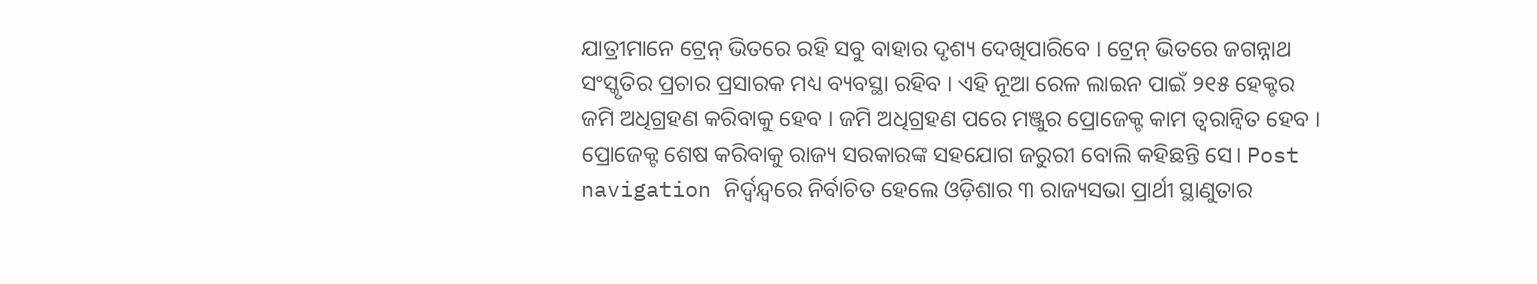ଯାତ୍ରୀମାନେ ଟ୍ରେନ୍ ଭିତରେ ରହି ସବୁ ବାହାର ଦୃଶ୍ୟ ଦେଖିପାରିବେ । ଟ୍ରେନ୍ ଭିତରେ ଜଗନ୍ନାଥ ସଂସ୍କୃତିର ପ୍ରଚାର ପ୍ରସାରକ ମଧ୍ୟ ବ୍ୟବସ୍ଥା ରହିବ । ଏହି ନୂଆ ରେଳ ଲାଇନ ପାଇଁ ୨୧୫ ହେକ୍ଟର ଜମି ଅଧିଗ୍ରହଣ କରିବାକୁ ହେବ । ଜମି ଅଧିଗ୍ରହଣ ପରେ ମଞ୍ଜୁର ପ୍ରୋଜେକ୍ଟ କାମ ତ୍ବରାନ୍ବିତ ହେବ । ପ୍ରୋଜେକ୍ଟ ଶେଷ କରିବାକୁ ରାଜ୍ୟ ସରକାରଙ୍କ ସହଯୋଗ ଜରୁରୀ ବୋଲି କହିଛନ୍ତି ସେ। Post navigation ନିର୍ଦ୍ୱନ୍ଦ୍ୱରେ ନିର୍ବାଚିତ ହେଲେ ଓଡ଼ିଶାର ୩ ରାଜ୍ୟସଭା ପ୍ରାର୍ଥୀ ସ୍ଥାଣୁତାର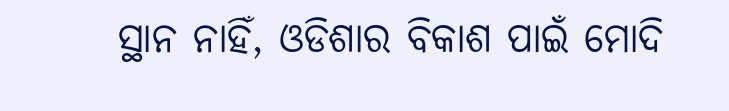ସ୍ଥାନ ନାହିଁ, ଓଡିଶାର ବିକାଶ ପାଇଁ ମୋଦି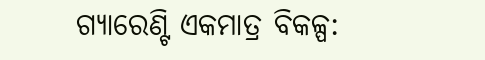ଗ୍ୟାରେଣ୍ଟି ଏକମାତ୍ର ବିକଳ୍ପ: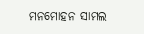ମନମୋହନ ସାମଲ